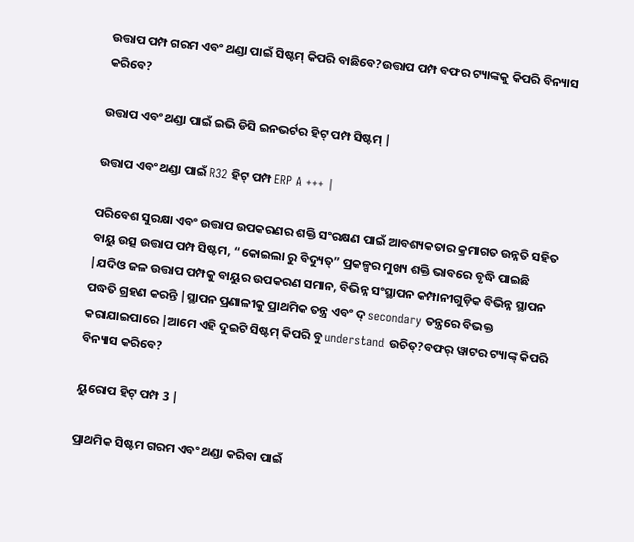ଉତ୍ତାପ ପମ୍ପ ଗରମ ଏବଂ ଥଣ୍ଡା ପାଇଁ ସିଷ୍ଟମ୍ କିପରି ବାଛିବେ?ଉତ୍ତାପ ପମ୍ପ ବଫର ଟ୍ୟାଙ୍କକୁ କିପରି ବିନ୍ୟାସ କରିବେ?

ଉତ୍ତାପ ଏବଂ ଥଣ୍ଡା ପାଇଁ ଇଭି ଡିସି ଇନଭର୍ଟର ହିଟ୍ ପମ୍ପ ସିଷ୍ଟମ୍ |

ଉତ୍ତାପ ଏବଂ ଥଣ୍ଡା ପାଇଁ R32 ହିଟ୍ ପମ୍ପ ERP A +++ |

ପରିବେଶ ସୁରକ୍ଷା ଏବଂ ଉତ୍ତାପ ଉପକରଣର ଶକ୍ତି ସଂରକ୍ଷଣ ପାଇଁ ଆବଶ୍ୟକତାର କ୍ରମାଗତ ଉନ୍ନତି ସହିତ ବାୟୁ ଉତ୍ସ ଉତ୍ତାପ ପମ୍ପ ସିଷ୍ଟମ, “କୋଇଲା ରୁ ବିଦ୍ୟୁତ୍” ପ୍ରକଳ୍ପର ମୁଖ୍ୟ ଶକ୍ତି ଭାବରେ ବୃଦ୍ଧି ପାଇଛି |ଯଦିଓ ଜଳ ଉତ୍ତାପ ପମ୍ପକୁ ବାୟୁର ଉପକରଣ ସମାନ, ବିଭିନ୍ନ ସଂସ୍ଥାପନ କମ୍ପାନୀଗୁଡ଼ିକ ବିଭିନ୍ନ ସ୍ଥାପନ ପଦ୍ଧତି ଗ୍ରହଣ କରନ୍ତି |ସ୍ଥାପନ ପ୍ରଣାଳୀକୁ ପ୍ରାଥମିକ ତନ୍ତ୍ର ଏବଂ ଦ୍ secondary ତନ୍ତ୍ରରେ ବିଭକ୍ତ କରାଯାଇପାରେ |ଆମେ ଏହି ଦୁଇଟି ସିଷ୍ଟମ୍ କିପରି ବୁ understand ଉଚିତ୍?ବଫର୍ ୱାଟର ଟ୍ୟାଙ୍କ୍ କିପରି ବିନ୍ୟାସ କରିବେ?

ୟୁରୋପ ହିଟ୍ ପମ୍ପ 3 |

ପ୍ରାଥମିକ ସିଷ୍ଟମ ଗରମ ଏବଂ ଥଣ୍ଡା କରିବା ପାଇଁ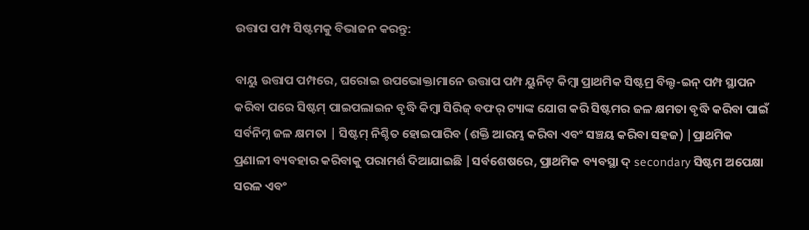ଉତ୍ତାପ ପମ୍ପ ସିଷ୍ଟମକୁ ବିଭାଜନ କରନ୍ତୁ:

ବାୟୁ ଉତ୍ତାପ ପମ୍ପରେ, ଘରୋଇ ଉପଭୋକ୍ତାମାନେ ଉତ୍ତାପ ପମ୍ପ ୟୁନିଟ୍ କିମ୍ବା ପ୍ରାଥମିକ ସିଷ୍ଟମ୍ର ବିଲ୍ଟ-ଇନ୍ ପମ୍ପ ସ୍ଥାପନ କରିବା ପରେ ସିଷ୍ଟମ୍ ପାଇପଲାଇନ ବୃଦ୍ଧି କିମ୍ବା ସିରିଜ୍ ବଫର୍ ଟ୍ୟାଙ୍କ ଯୋଗ କରି ସିଷ୍ଟମର ଜଳ କ୍ଷମତା ବୃଦ୍ଧି କରିବା ପାଇଁ ସର୍ବନିମ୍ନ ଜଳ କ୍ଷମତା | ସିଷ୍ଟମ୍ ନିଶ୍ଚିତ ହୋଇପାରିବ (ଶକ୍ତି ଆରମ୍ଭ କରିବା ଏବଂ ସଞ୍ଚୟ କରିବା ସହଜ) |ପ୍ରାଥମିକ ପ୍ରଣାଳୀ ବ୍ୟବହାର କରିବାକୁ ପରାମର୍ଶ ଦିଆଯାଇଛି |ସର୍ବଶେଷରେ, ପ୍ରାଥମିକ ବ୍ୟବସ୍ଥା ଦ୍ secondary ସିଷ୍ଟମ ଅପେକ୍ଷା ସରଳ ଏବଂ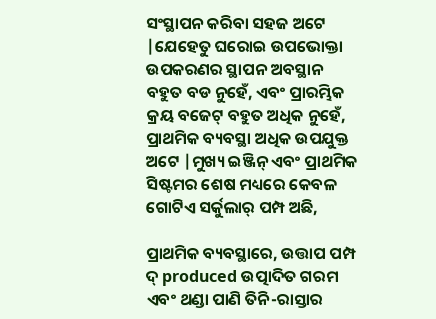ସଂସ୍ଥାପନ କରିବା ସହଜ ଅଟେ |ଯେହେତୁ ଘରୋଇ ଉପଭୋକ୍ତା ଉପକରଣର ସ୍ଥାପନ ଅବସ୍ଥାନ ବହୁତ ବଡ ନୁହେଁ, ଏବଂ ପ୍ରାରମ୍ଭିକ କ୍ରୟ ବଜେଟ୍ ବହୁତ ଅଧିକ ନୁହେଁ, ପ୍ରାଥମିକ ବ୍ୟବସ୍ଥା ଅଧିକ ଉପଯୁକ୍ତ ଅଟେ |ମୁଖ୍ୟ ଇଞ୍ଜିନ୍ ଏବଂ ପ୍ରାଥମିକ ସିଷ୍ଟମର ଶେଷ ମଧ୍ୟରେ କେବଳ ଗୋଟିଏ ସର୍କୁଲାର୍ ପମ୍ପ ଅଛି,

ପ୍ରାଥମିକ ବ୍ୟବସ୍ଥାରେ, ଉତ୍ତାପ ପମ୍ପ ଦ୍ produced ଉତ୍ପାଦିତ ଗରମ ଏବଂ ଥଣ୍ଡା ପାଣି ତିନି-ରାସ୍ତାର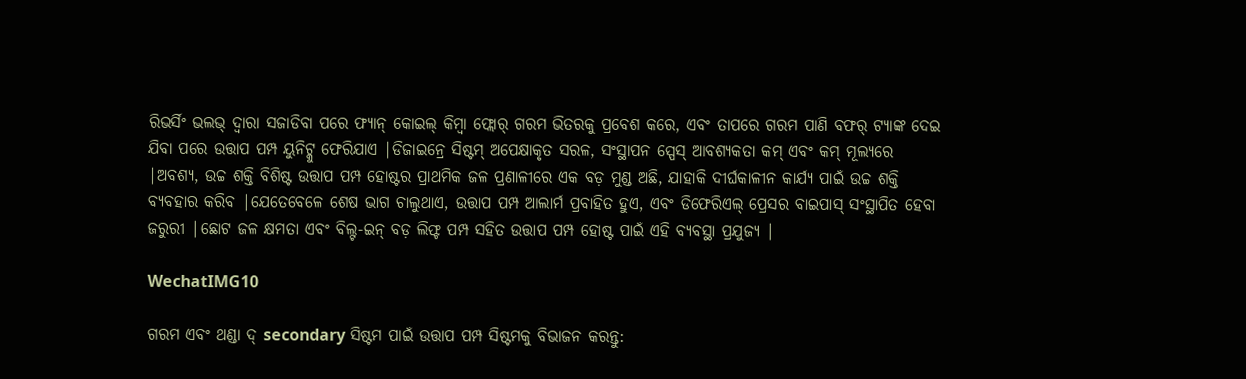ରିଭର୍ସିଂ ଭଲଭ୍ ଦ୍ୱାରା ସଜାଡିବା ପରେ ଫ୍ୟାନ୍ କୋଇଲ୍ କିମ୍ବା ଫ୍ଲୋର୍ ଗରମ ଭିତରକୁ ପ୍ରବେଶ କରେ, ଏବଂ ତାପରେ ଗରମ ପାଣି ବଫର୍ ଟ୍ୟାଙ୍କ ଦେଇ ଯିବା ପରେ ଉତ୍ତାପ ପମ୍ପ ୟୁନିଟ୍କୁ ଫେରିଯାଏ |ଡିଜାଇନ୍ରେ ସିଷ୍ଟମ୍ ଅପେକ୍ଷାକୃତ ସରଳ, ସଂସ୍ଥାପନ ସ୍ପେସ୍ ଆବଶ୍ୟକତା କମ୍ ଏବଂ କମ୍ ମୂଲ୍ୟରେ |ଅବଶ୍ୟ, ଉଚ୍ଚ ଶକ୍ତି ବିଶିଷ୍ଟ ଉତ୍ତାପ ପମ୍ପ ହୋଷ୍ଟର ପ୍ରାଥମିକ ଜଳ ପ୍ରଣାଳୀରେ ଏକ ବଡ଼ ମୁଣ୍ଡ ଅଛି, ଯାହାକି ଦୀର୍ଘକାଳୀନ କାର୍ଯ୍ୟ ପାଇଁ ଉଚ୍ଚ ଶକ୍ତି ବ୍ୟବହାର କରିବ |ଯେତେବେଳେ ଶେଷ ଭାଗ ଚାଲୁଥାଏ, ଉତ୍ତାପ ପମ୍ପ ଆଲାର୍ମ ପ୍ରବାହିତ ହୁଏ, ଏବଂ ଡିଫେରିଏଲ୍ ପ୍ରେସର ବାଇପାସ୍ ସଂସ୍ଥାପିତ ହେବା ଜରୁରୀ |ଛୋଟ ଜଳ କ୍ଷମତା ଏବଂ ବିଲ୍ଟ-ଇନ୍ ବଡ଼ ଲିଫ୍ଟ ପମ୍ପ ସହିତ ଉତ୍ତାପ ପମ୍ପ ହୋଷ୍ଟ ପାଇଁ ଏହି ବ୍ୟବସ୍ଥା ପ୍ରଯୁଜ୍ୟ |

WechatIMG10

ଗରମ ଏବଂ ଥଣ୍ଡା ଦ୍ secondary ସିଷ୍ଟମ ପାଇଁ ଉତ୍ତାପ ପମ୍ପ ସିଷ୍ଟମକୁ ବିଭାଜନ କରନ୍ତୁ: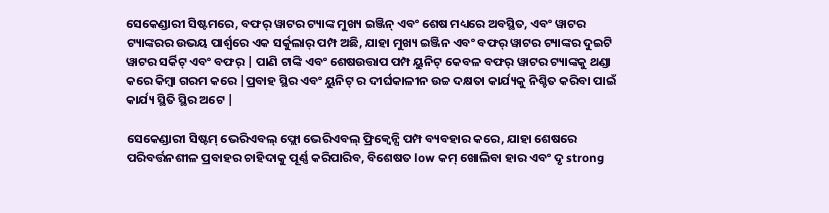ସେକେଣ୍ଡାରୀ ସିଷ୍ଟମରେ, ବଫର୍ ୱାଟର ଟ୍ୟାଙ୍କ ମୁଖ୍ୟ ଇଞ୍ଜିନ୍ ଏବଂ ଶେଷ ମଧ୍ୟରେ ଅବସ୍ଥିତ, ଏବଂ ୱାଟର ଟ୍ୟାଙ୍କରର ଉଭୟ ପାର୍ଶ୍ୱରେ ଏକ ସର୍କୁଲାର୍ ପମ୍ପ ଅଛି, ଯାହା ମୁଖ୍ୟ ଇଞ୍ଜିନ ଏବଂ ବଫର୍ ୱାଟର ଟ୍ୟାଙ୍କର ଦୁଇଟି ୱାଟର ସର୍କିଟ୍ ଏବଂ ବଫର୍ | ପାଣି ଟାଙ୍କି ଏବଂ ଶେଷଉତ୍ତାପ ପମ୍ପ ୟୁନିଟ୍ କେବଳ ବଫର୍ ୱାଟର ଟ୍ୟାଙ୍କକୁ ଥଣ୍ଡା କରେ କିମ୍ବା ଗରମ କରେ |ପ୍ରବାହ ସ୍ଥିର ଏବଂ ୟୁନିଟ୍ ର ଦୀର୍ଘକାଳୀନ ଉଚ୍ଚ ଦକ୍ଷତା କାର୍ଯ୍ୟକୁ ନିଶ୍ଚିତ କରିବା ପାଇଁ କାର୍ଯ୍ୟ ସ୍ଥିତି ସ୍ଥିର ଅଟେ |

ସେକେଣ୍ଡାରୀ ସିଷ୍ଟମ୍ ଭେରିଏବଲ୍ ଫ୍ଲୋ ଭେରିଏବଲ୍ ଫ୍ରିକ୍ୱେନ୍ସି ପମ୍ପ ବ୍ୟବହାର କରେ, ଯାହା ଶେଷରେ ପରିବର୍ତ୍ତନଶୀଳ ପ୍ରବାହର ଚାହିଦାକୁ ପୂର୍ଣ୍ଣ କରିପାରିବ, ବିଶେଷତ low କମ୍ ଖୋଲିବା ହାର ଏବଂ ଦୃ strong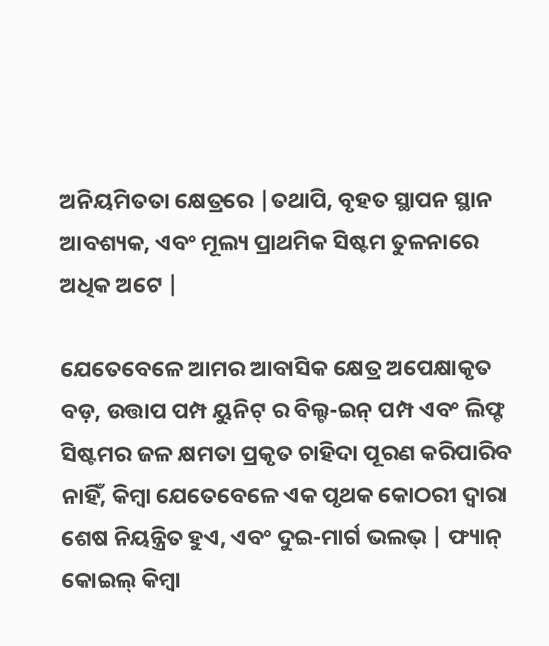ଅନିୟମିତତା କ୍ଷେତ୍ରରେ |ତଥାପି, ବୃହତ ସ୍ଥାପନ ସ୍ଥାନ ଆବଶ୍ୟକ, ଏବଂ ମୂଲ୍ୟ ପ୍ରାଥମିକ ସିଷ୍ଟମ ତୁଳନାରେ ଅଧିକ ଅଟେ |

ଯେତେବେଳେ ଆମର ଆବାସିକ କ୍ଷେତ୍ର ଅପେକ୍ଷାକୃତ ବଡ଼, ଉତ୍ତାପ ପମ୍ପ ୟୁନିଟ୍ ର ବିଲ୍ଟ-ଇନ୍ ପମ୍ପ ଏବଂ ଲିଫ୍ଟ ସିଷ୍ଟମର ଜଳ କ୍ଷମତା ପ୍ରକୃତ ଚାହିଦା ପୂରଣ କରିପାରିବ ନାହିଁ, କିମ୍ବା ଯେତେବେଳେ ଏକ ପୃଥକ କୋଠରୀ ଦ୍ୱାରା ଶେଷ ନିୟନ୍ତ୍ରିତ ହୁଏ, ଏବଂ ଦୁଇ-ମାର୍ଗ ଭଲଭ୍ | ଫ୍ୟାନ୍ କୋଇଲ୍ କିମ୍ବା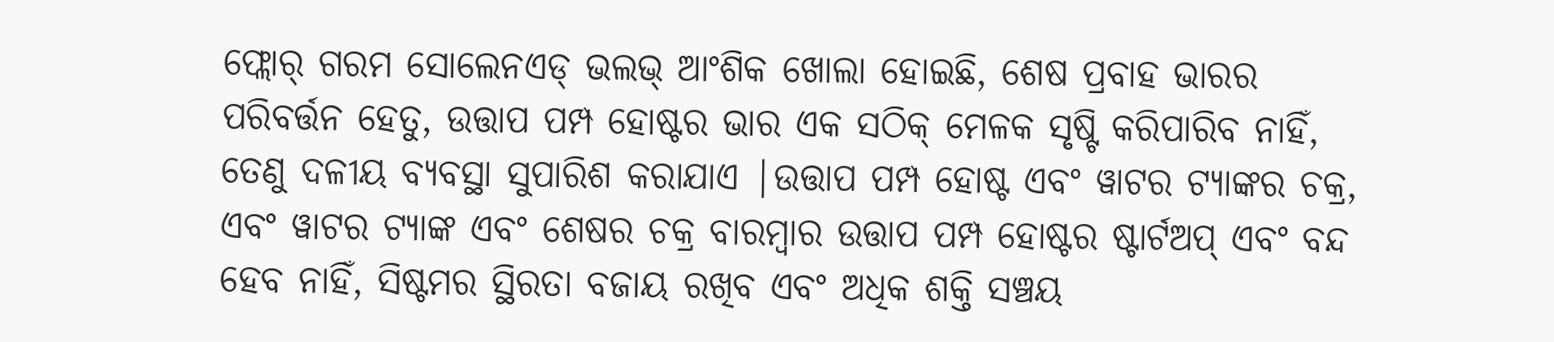ଫ୍ଲୋର୍ ଗରମ ସୋଲେନଏଡ୍ ଭଲଭ୍ ଆଂଶିକ ଖୋଲା ହୋଇଛି, ଶେଷ ପ୍ରବାହ ଭାରର ପରିବର୍ତ୍ତନ ହେତୁ, ଉତ୍ତାପ ପମ୍ପ ହୋଷ୍ଟର ଭାର ଏକ ସଠିକ୍ ମେଳକ ସୃଷ୍ଟି କରିପାରିବ ନାହିଁ, ତେଣୁ ଦଳୀୟ ବ୍ୟବସ୍ଥା ସୁପାରିଶ କରାଯାଏ |ଉତ୍ତାପ ପମ୍ପ ହୋଷ୍ଟ ଏବଂ ୱାଟର ଟ୍ୟାଙ୍କର ଚକ୍ର, ଏବଂ ୱାଟର ଟ୍ୟାଙ୍କ ଏବଂ ଶେଷର ଚକ୍ର ବାରମ୍ବାର ଉତ୍ତାପ ପମ୍ପ ହୋଷ୍ଟର ଷ୍ଟାର୍ଟଅପ୍ ଏବଂ ବନ୍ଦ ହେବ ନାହିଁ, ସିଷ୍ଟମର ସ୍ଥିରତା ବଜାୟ ରଖିବ ଏବଂ ଅଧିକ ଶକ୍ତି ସଞ୍ଚୟ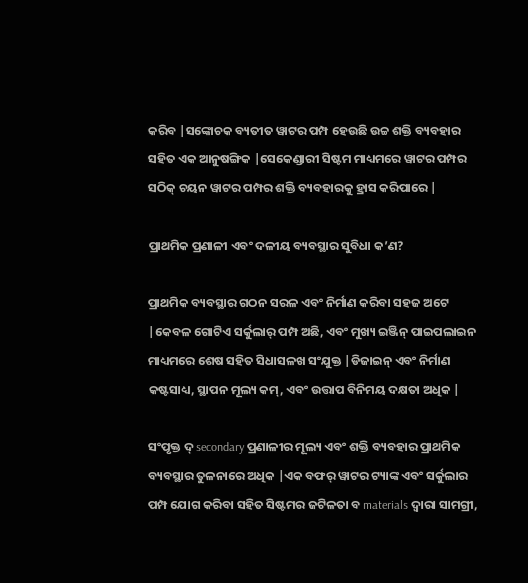କରିବ |ସଙ୍କୋଚକ ବ୍ୟତୀତ ୱାଟର ପମ୍ପ ହେଉଛି ଉଚ୍ଚ ଶକ୍ତି ବ୍ୟବହାର ସହିତ ଏକ ଆନୁଷଙ୍ଗିକ |ସେକେଣ୍ଡାରୀ ସିଷ୍ଟମ ମାଧ୍ୟମରେ ୱାଟର ପମ୍ପର ସଠିକ୍ ଚୟନ ୱାଟର ପମ୍ପର ଶକ୍ତି ବ୍ୟବହାରକୁ ହ୍ରାସ କରିପାରେ |

ପ୍ରାଥମିକ ପ୍ରଣାଳୀ ଏବଂ ଦଳୀୟ ବ୍ୟବସ୍ଥାର ସୁବିଧା କ’ଣ?

ପ୍ରାଥମିକ ବ୍ୟବସ୍ଥାର ଗଠନ ସରଳ ଏବଂ ନିର୍ମାଣ କରିବା ସହଜ ଅଟେ |କେବଳ ଗୋଟିଏ ସର୍କୁଲାର୍ ପମ୍ପ ଅଛି, ଏବଂ ମୁଖ୍ୟ ଇଞ୍ଜିନ୍ ପାଇପଲାଇନ ମାଧ୍ୟମରେ ଶେଷ ସହିତ ସିଧାସଳଖ ସଂଯୁକ୍ତ |ଡିଜାଇନ୍ ଏବଂ ନିର୍ମାଣ କଷ୍ଟସାଧ୍ୟ, ସ୍ଥାପନ ମୂଲ୍ୟ କମ୍, ଏବଂ ଉତ୍ତାପ ବିନିମୟ ଦକ୍ଷତା ଅଧିକ |

ସଂପୃକ୍ତ ଦ୍ secondary ପ୍ରଣାଳୀର ମୂଲ୍ୟ ଏବଂ ଶକ୍ତି ବ୍ୟବହାର ପ୍ରାଥମିକ ବ୍ୟବସ୍ଥାର ତୁଳନାରେ ଅଧିକ |ଏକ ବଫର୍ ୱାଟର ଟ୍ୟାଙ୍କ ଏବଂ ସର୍କୁଲାର ପମ୍ପ ଯୋଗ କରିବା ସହିତ ସିଷ୍ଟମର ଜଟିଳତା ବ materials ଦ୍ୱାରା ସାମଗ୍ରୀ,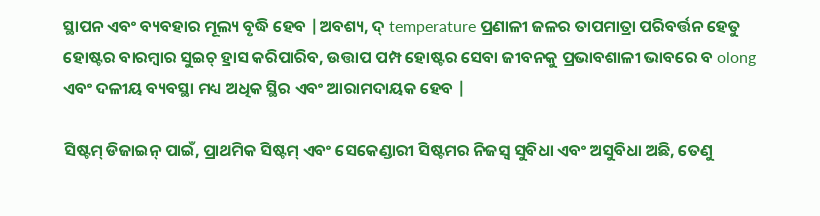ସ୍ଥାପନ ଏବଂ ବ୍ୟବହାର ମୂଲ୍ୟ ବୃଦ୍ଧି ହେବ |ଅବଶ୍ୟ, ଦ୍ temperature ପ୍ରଣାଳୀ ଜଳର ତାପମାତ୍ରା ପରିବର୍ତ୍ତନ ହେତୁ ହୋଷ୍ଟର ବାରମ୍ବାର ସୁଇଚ୍ ହ୍ରାସ କରିପାରିବ, ଉତ୍ତାପ ପମ୍ପ ହୋଷ୍ଟର ସେବା ଜୀବନକୁ ପ୍ରଭାବଶାଳୀ ଭାବରେ ବ olong ଏବଂ ଦଳୀୟ ବ୍ୟବସ୍ଥା ମଧ୍ୟ ଅଧିକ ସ୍ଥିର ଏବଂ ଆରାମଦାୟକ ହେବ |

ସିଷ୍ଟମ୍ ଡିଜାଇନ୍ ପାଇଁ, ପ୍ରାଥମିକ ସିଷ୍ଟମ୍ ଏବଂ ସେକେଣ୍ଡାରୀ ସିଷ୍ଟମର ନିଜସ୍ୱ ସୁବିଧା ଏବଂ ଅସୁବିଧା ଅଛି, ତେଣୁ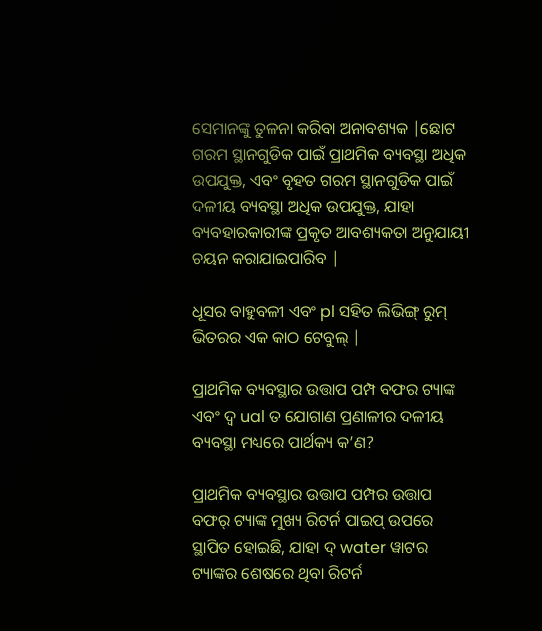ସେମାନଙ୍କୁ ତୁଳନା କରିବା ଅନାବଶ୍ୟକ |ଛୋଟ ଗରମ ସ୍ଥାନଗୁଡିକ ପାଇଁ ପ୍ରାଥମିକ ବ୍ୟବସ୍ଥା ଅଧିକ ଉପଯୁକ୍ତ, ଏବଂ ବୃହତ ଗରମ ସ୍ଥାନଗୁଡିକ ପାଇଁ ଦଳୀୟ ବ୍ୟବସ୍ଥା ଅଧିକ ଉପଯୁକ୍ତ, ଯାହା ବ୍ୟବହାରକାରୀଙ୍କ ପ୍ରକୃତ ଆବଶ୍ୟକତା ଅନୁଯାୟୀ ଚୟନ କରାଯାଇପାରିବ |

ଧୂସର ବାହୁବଳୀ ଏବଂ pl ସହିତ ଲିଭିଙ୍ଗ୍ ରୁମ୍ ଭିତରର ଏକ କାଠ ଟେବୁଲ୍ |

ପ୍ରାଥମିକ ବ୍ୟବସ୍ଥାର ଉତ୍ତାପ ପମ୍ପ ବଫର ଟ୍ୟାଙ୍କ ଏବଂ ଦ୍ୱ ual ତ ଯୋଗାଣ ପ୍ରଣାଳୀର ଦଳୀୟ ବ୍ୟବସ୍ଥା ମଧ୍ୟରେ ପାର୍ଥକ୍ୟ କ’ଣ?

ପ୍ରାଥମିକ ବ୍ୟବସ୍ଥାର ଉତ୍ତାପ ପମ୍ପର ଉତ୍ତାପ ବଫର୍ ଟ୍ୟାଙ୍କ ମୁଖ୍ୟ ରିଟର୍ନ ପାଇପ୍ ଉପରେ ସ୍ଥାପିତ ହୋଇଛି, ଯାହା ଦ୍ water ୱାଟର ଟ୍ୟାଙ୍କର ଶେଷରେ ଥିବା ରିଟର୍ନ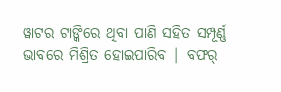ୱାଟର ଟାଙ୍କିରେ ଥିବା ପାଣି ସହିତ ସମ୍ପୂର୍ଣ୍ଣ ଭାବରେ ମିଶ୍ରିତ ହୋଇପାରିବ | ବଫର୍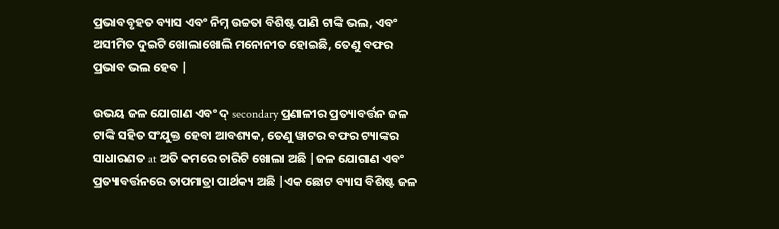ପ୍ରଭାବବୃହତ ବ୍ୟାସ ଏବଂ ନିମ୍ନ ଉଚ୍ଚତା ବିଶିଷ୍ଟ ପାଣି ଟାଙ୍କି ଭଲ, ଏବଂ ଅସୀମିତ ଦୁଇଟି ଖୋଲାଖୋଲି ମନୋନୀତ ହୋଇଛି, ତେଣୁ ବଫର ପ୍ରଭାବ ଭଲ ହେବ |

ଉଭୟ ଜଳ ଯୋଗାଣ ଏବଂ ଦ୍ secondary ପ୍ରଣାଳୀର ପ୍ରତ୍ୟାବର୍ତ୍ତନ ଜଳ ଟାଙ୍କି ସହିତ ସଂଯୁକ୍ତ ହେବା ଆବଶ୍ୟକ, ତେଣୁ ୱାଟର ବଫର ଟ୍ୟାଙ୍କର ସାଧାରଣତ at ଅତି କମରେ ଚାରିଟି ଖୋଲା ଅଛି |ଜଳ ଯୋଗାଣ ଏବଂ ପ୍ରତ୍ୟାବର୍ତ୍ତନରେ ତାପମାତ୍ରା ପାର୍ଥକ୍ୟ ଅଛି |ଏକ ଛୋଟ ବ୍ୟାସ ବିଶିଷ୍ଟ ଜଳ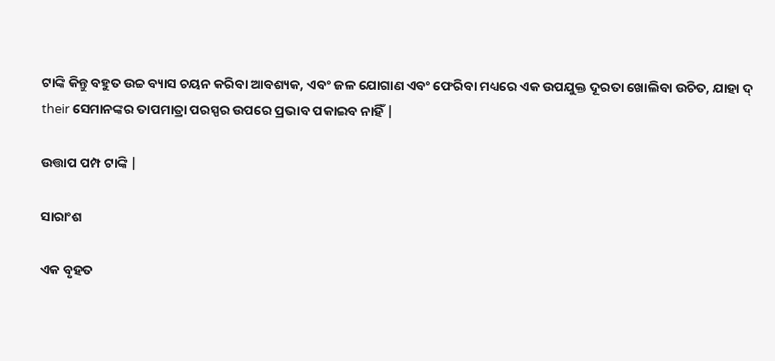ଟାଙ୍କି କିନ୍ତୁ ବହୁତ ଉଚ୍ଚ ବ୍ୟାସ ଚୟନ କରିବା ଆବଶ୍ୟକ, ଏବଂ ଜଳ ଯୋଗାଣ ଏବଂ ଫେରିବା ମଧ୍ୟରେ ଏକ ଉପଯୁକ୍ତ ଦୂରତା ଖୋଲିବା ଉଚିତ, ଯାହା ଦ୍ their ସେମାନଙ୍କର ତାପମାତ୍ରା ପରସ୍ପର ଉପରେ ପ୍ରଭାବ ପକାଇବ ନାହିଁ |

ଉତ୍ତାପ ପମ୍ପ ଟାଙ୍କି |

ସାରାଂଶ

ଏକ ବୃହତ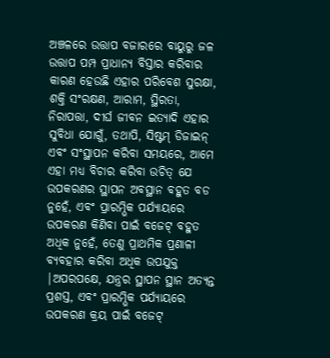ଅଞ୍ଚଳରେ ଉତ୍ତାପ ବଜାରରେ ବାୟୁରୁ ଜଳ ଉତ୍ତାପ ପମ୍ପ ପ୍ରାଧାନ୍ୟ ବିସ୍ତାର କରିବାର କାରଣ ହେଉଛି ଏହାର ପରିବେଶ ସୁରକ୍ଷା, ଶକ୍ତି ସଂରକ୍ଷଣ, ଆରାମ, ସ୍ଥିରତା, ନିରାପତ୍ତା, ଦୀର୍ଘ ଜୀବନ ଇତ୍ୟାଦି ଏହାର ସୁବିଧା ଯୋଗୁଁ, ତଥାପି, ସିଷ୍ଟମ୍ ଡିଜାଇନ୍ ଏବଂ ସଂସ୍ଥାପନ କରିବା ସମୟରେ, ଆମେ ଏହା ମଧ୍ୟ ବିଚାର କରିବା ଉଚିତ୍ ଯେ ଉପକରଣର ସ୍ଥାପନ ଅବସ୍ଥାନ ବହୁତ ବଡ ନୁହେଁ, ଏବଂ ପ୍ରାରମ୍ଭିକ ପର୍ଯ୍ୟାୟରେ ଉପକରଣ କିଣିବା ପାଇଁ ବଜେଟ୍ ବହୁତ ଅଧିକ ନୁହେଁ, ତେଣୁ ପ୍ରାଥମିକ ପ୍ରଣାଳୀ ବ୍ୟବହାର କରିବା ଅଧିକ ଉପଯୁକ୍ତ |ଅପରପକ୍ଷେ, ଯନ୍ତ୍ରର ସ୍ଥାପନ ସ୍ଥାନ ଅତ୍ୟନ୍ତ ପ୍ରଶସ୍ତ, ଏବଂ ପ୍ରାରମ୍ଭିକ ପର୍ଯ୍ୟାୟରେ ଉପକରଣ କ୍ରୟ ପାଇଁ ବଜେଟ୍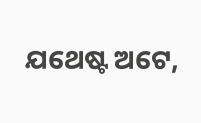ଯଥେଷ୍ଟ ଅଟେ,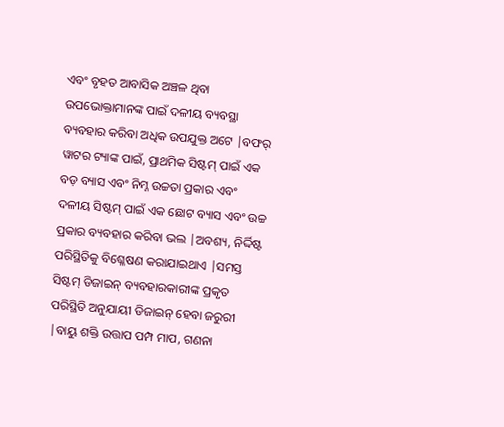ଏବଂ ବୃହତ ଆବାସିକ ଅଞ୍ଚଳ ଥିବା ଉପଭୋକ୍ତାମାନଙ୍କ ପାଇଁ ଦଳୀୟ ବ୍ୟବସ୍ଥା ବ୍ୟବହାର କରିବା ଅଧିକ ଉପଯୁକ୍ତ ଅଟେ |ବଫର୍ ୱାଟର ଟ୍ୟାଙ୍କ ପାଇଁ, ପ୍ରାଥମିକ ସିଷ୍ଟମ୍ ପାଇଁ ଏକ ବଡ଼ ବ୍ୟାସ ଏବଂ ନିମ୍ନ ଉଚ୍ଚତା ପ୍ରକାର ଏବଂ ଦଳୀୟ ସିଷ୍ଟମ୍ ପାଇଁ ଏକ ଛୋଟ ବ୍ୟାସ ଏବଂ ଉଚ୍ଚ ପ୍ରକାର ବ୍ୟବହାର କରିବା ଭଲ |ଅବଶ୍ୟ, ନିର୍ଦ୍ଦିଷ୍ଟ ପରିସ୍ଥିତିକୁ ବିଶ୍ଳେଷଣ କରାଯାଇଥାଏ |ସମସ୍ତ ସିଷ୍ଟମ୍ ଡିଜାଇନ୍ ବ୍ୟବହାରକାରୀଙ୍କ ପ୍ରକୃତ ପରିସ୍ଥିତି ଅନୁଯାୟୀ ଡିଜାଇନ୍ ହେବା ଜରୁରୀ |ବାୟୁ ଶକ୍ତି ଉତ୍ତାପ ପମ୍ପ ମାପ, ଗଣନା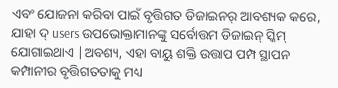ଏବଂ ଯୋଜନା କରିବା ପାଇଁ ବୃତ୍ତିଗତ ଡିଜାଇନର୍ ଆବଶ୍ୟକ କରେ, ଯାହା ଦ୍ users ଉପଭୋକ୍ତାମାନଙ୍କୁ ସର୍ବୋତ୍ତମ ଡିଜାଇନ୍ ସ୍କିମ୍ ଯୋଗାଇଥାଏ |ଅବଶ୍ୟ, ଏହା ବାୟୁ ଶକ୍ତି ଉତ୍ତାପ ପମ୍ପ ସ୍ଥାପନ କମ୍ପାନୀର ବୃତ୍ତିଗତତାକୁ ମଧ୍ୟ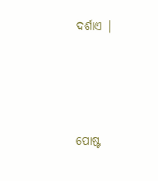ଦର୍ଶାଏ |




ପୋଷ୍ଟ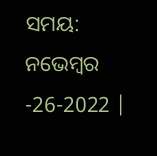ସମୟ: ନଭେମ୍ବର -26-2022 |